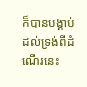ក៏បានបង្គាប់ដល់ទ្រង់ពីដំណើរនេះ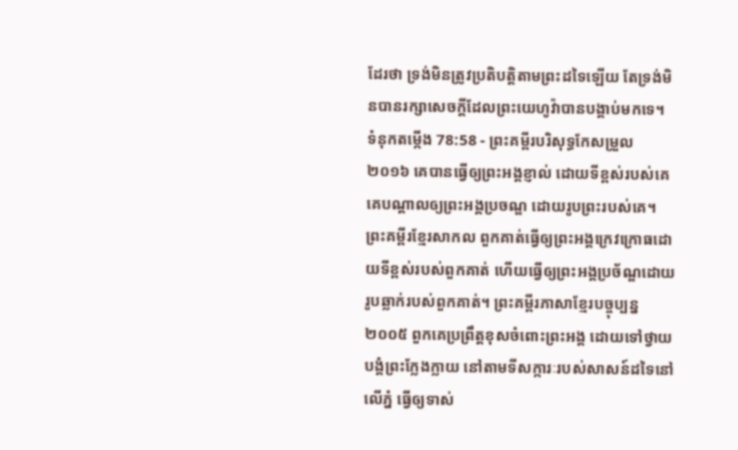ដែរថា ទ្រង់មិនត្រូវប្រតិបត្តិតាមព្រះដទៃឡើយ តែទ្រង់មិនបានរក្សាសេចក្ដីដែលព្រះយេហូវ៉ាបានបង្គាប់មកទេ។
ទំនុកតម្កើង 78:58 - ព្រះគម្ពីរបរិសុទ្ធកែសម្រួល ២០១៦ គេបានធ្វើឲ្យព្រះអង្គខ្ញាល់ ដោយទីខ្ពស់របស់គេ គេបណ្ដាលឲ្យព្រះអង្គប្រចណ្ឌ ដោយរូបព្រះរបស់គេ។ ព្រះគម្ពីរខ្មែរសាកល ពួកគាត់ធ្វើឲ្យព្រះអង្គក្រេវក្រោធដោយទីខ្ពស់របស់ពួកគាត់ ហើយធ្វើឲ្យព្រះអង្គប្រច័ណ្ឌដោយរូបឆ្លាក់របស់ពួកគាត់។ ព្រះគម្ពីរភាសាខ្មែរបច្ចុប្បន្ន ២០០៥ ពួកគេប្រព្រឹត្តខុសចំពោះព្រះអង្គ ដោយទៅថ្វាយបង្គំព្រះក្លែងក្លាយ នៅតាមទីសក្ការៈរបស់សាសន៍ដទៃនៅលើភ្នំ ធ្វើឲ្យទាស់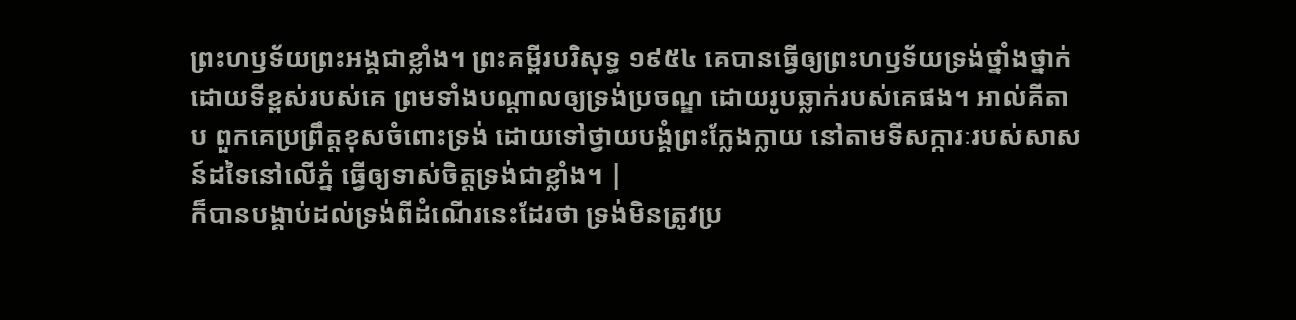ព្រះហឫទ័យព្រះអង្គជាខ្លាំង។ ព្រះគម្ពីរបរិសុទ្ធ ១៩៥៤ គេបានធ្វើឲ្យព្រះហឫទ័យទ្រង់ថ្នាំងថ្នាក់ ដោយទីខ្ពស់របស់គេ ព្រមទាំងបណ្តាលឲ្យទ្រង់ប្រចណ្ឌ ដោយរូបឆ្លាក់របស់គេផង។ អាល់គីតាប ពួកគេប្រព្រឹត្តខុសចំពោះទ្រង់ ដោយទៅថ្វាយបង្គំព្រះក្លែងក្លាយ នៅតាមទីសក្ការៈរបស់សាសន៍ដទៃនៅលើភ្នំ ធ្វើឲ្យទាស់ចិត្តទ្រង់ជាខ្លាំង។ |
ក៏បានបង្គាប់ដល់ទ្រង់ពីដំណើរនេះដែរថា ទ្រង់មិនត្រូវប្រ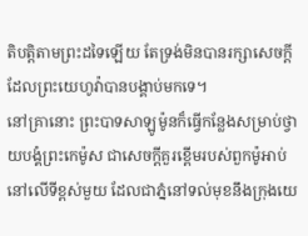តិបត្តិតាមព្រះដទៃឡើយ តែទ្រង់មិនបានរក្សាសេចក្ដីដែលព្រះយេហូវ៉ាបានបង្គាប់មកទេ។
នៅគ្រានោះ ព្រះបាទសាឡូម៉ូនក៏ធ្វើកន្លែងសម្រាប់ថ្វាយបង្គំព្រះកេម៉ូស ជាសេចក្ដីគួរខ្ពើមរបស់ពួកម៉ូអាប់ នៅលើទីខ្ពស់មួយ ដែលជាភ្នំនៅទល់មុខនឹងក្រុងយេ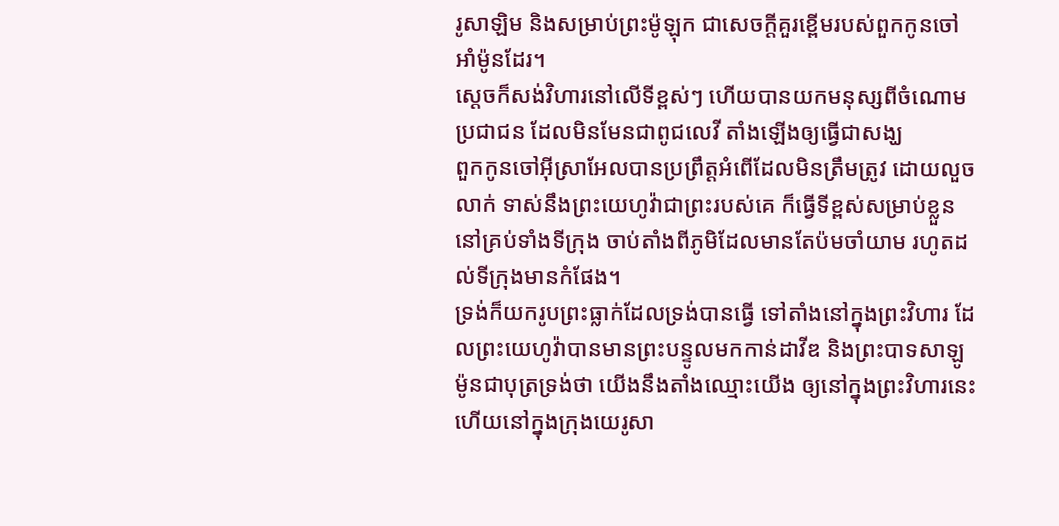រូសាឡិម និងសម្រាប់ព្រះម៉ូឡុក ជាសេចក្ដីគួរខ្ពើមរបស់ពួកកូនចៅអាំម៉ូនដែរ។
ស្ដេចក៏សង់វិហារនៅលើទីខ្ពស់ៗ ហើយបានយកមនុស្សពីចំណោមប្រជាជន ដែលមិនមែនជាពូជលេវី តាំងឡើងឲ្យធ្វើជាសង្ឃ
ពួកកូនចៅអ៊ីស្រាអែលបានប្រព្រឹត្តអំពើដែលមិនត្រឹមត្រូវ ដោយលួចលាក់ ទាស់នឹងព្រះយេហូវ៉ាជាព្រះរបស់គេ ក៏ធ្វើទីខ្ពស់សម្រាប់ខ្លួន នៅគ្រប់ទាំងទីក្រុង ចាប់តាំងពីភូមិដែលមានតែប៉មចាំយាម រហូតដល់ទីក្រុងមានកំផែង។
ទ្រង់ក៏យករូបព្រះធ្លាក់ដែលទ្រង់បានធ្វើ ទៅតាំងនៅក្នុងព្រះវិហារ ដែលព្រះយេហូវ៉ាបានមានព្រះបន្ទូលមកកាន់ដាវីឌ និងព្រះបាទសាឡូម៉ូនជាបុត្រទ្រង់ថា យើងនឹងតាំងឈ្មោះយើង ឲ្យនៅក្នុងព្រះវិហារនេះ ហើយនៅក្នុងក្រុងយេរូសា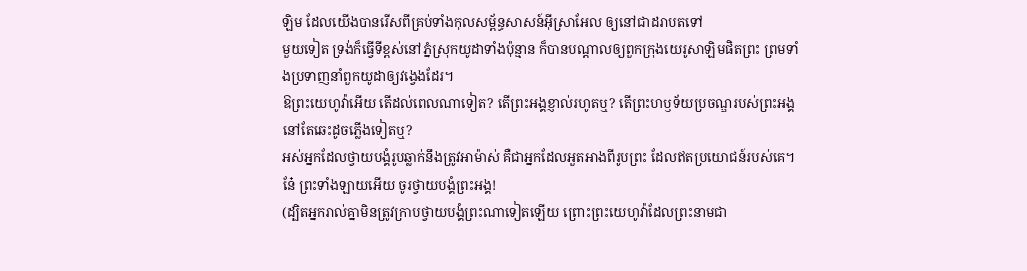ឡិម ដែលយើងបានរើសពីគ្រប់ទាំងកុលសម្ព័ន្ធសាសន៍អ៊ីស្រាអែល ឲ្យនៅជាដរាបតទៅ
មួយទៀត ទ្រង់ក៏ធ្វើទីខ្ពស់នៅភ្នំស្រុកយូដាទាំងប៉ុន្មាន ក៏បានបណ្ដាលឲ្យពួកក្រុងយេរូសាឡិមផិតព្រះ ព្រមទាំងប្រទាញនាំពួកយូដាឲ្យវង្វេងដែរ។
ឱព្រះយេហូវ៉ាអើយ តើដល់ពេលណាទៀត? តើព្រះអង្គខ្ញាល់រហូតឬ? តើព្រះហឫទ័យប្រចណ្ឌរបស់ព្រះអង្គ នៅតែឆេះដូចភ្លើងទៀតឬ?
អស់អ្នកដែលថ្វាយបង្គំរូបឆ្លាក់នឹងត្រូវអាម៉ាស់ គឺជាអ្នកដែលអួតអាងពីរូបព្រះ ដែលឥតប្រយោជន៍របស់គេ។ នែ៎ ព្រះទាំងឡាយអើយ ចូរថ្វាយបង្គំព្រះអង្គ!
(ដ្បិតអ្នករាល់គ្នាមិនត្រូវក្រាបថ្វាយបង្គំព្រះណាទៀតឡើយ ព្រោះព្រះយេហូវ៉ាដែលព្រះនាមជា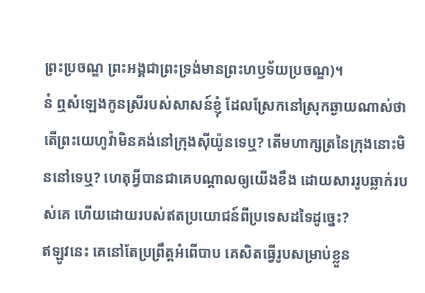ព្រះប្រចណ្ឌ ព្រះអង្គជាព្រះទ្រង់មានព្រះហឫទ័យប្រចណ្ឌ)។
ន៎ ឮសំឡេងកូនស្រីរបស់សាសន៍ខ្ញុំ ដែលស្រែកនៅស្រុកឆ្ងាយណាស់ថា តើព្រះយេហូវ៉ាមិនគង់នៅក្រុងស៊ីយ៉ូនទេឬ? តើមហាក្សត្រនៃក្រុងនោះមិននៅទេឬ? ហេតុអ្វីបានជាគេបណ្ដាលឲ្យយើងខឹង ដោយសាររូបឆ្លាក់របស់គេ ហើយដោយរបស់ឥតប្រយោជន៍ពីប្រទេសដទៃដូច្នេះ?
ឥឡូវនេះ គេនៅតែប្រព្រឹត្តអំពើបាប គេសិតធ្វើរូបសម្រាប់ខ្លួន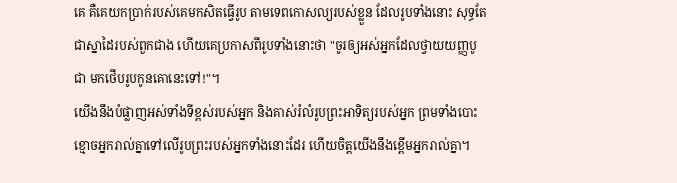គេ គឺគេយកប្រាក់របស់គេមកសិតធ្វើរូប តាមទេពកោសល្យរបស់ខ្លួន ដែលរូបទាំងនោះ សុទ្ធតែជាស្នាដៃរបស់ពួកជាង ហើយគេប្រកាសពីរូបទាំងនោះថា "ចូរឲ្យអស់អ្នកដែលថ្វាយយញ្ញបូជា មកថើបរូបកូនគោនេះទៅ!"។
យើងនឹងបំផ្លាញអស់ទាំងទីខ្ពស់របស់អ្នក និងគាស់រំលំរូបព្រះអាទិត្យរបស់អ្នក ព្រមទាំងបោះខ្មោចអ្នករាល់គ្នាទៅលើរូបព្រះរបស់អ្នកទាំងនោះដែរ ហើយចិត្តយើងនឹងខ្ពើមអ្នករាល់គ្នា។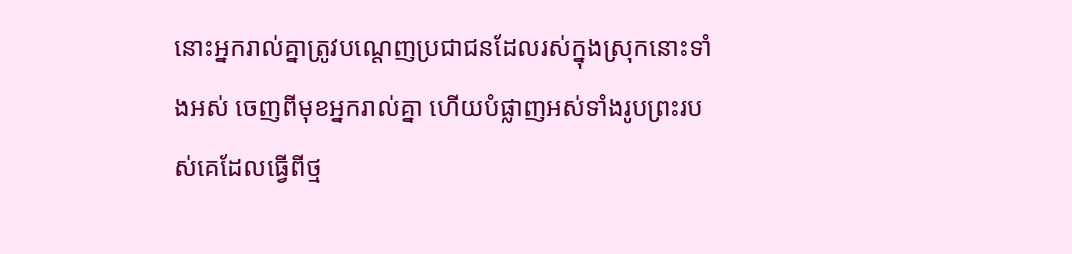នោះអ្នករាល់គ្នាត្រូវបណ្តេញប្រជាជនដែលរស់ក្នុងស្រុកនោះទាំងអស់ ចេញពីមុខអ្នករាល់គ្នា ហើយបំផ្លាញអស់ទាំងរូបព្រះរបស់គេដែលធ្វើពីថ្ម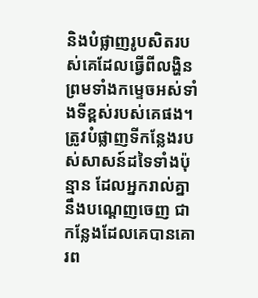និងបំផ្លាញរូបសិតរបស់គេដែលធ្វើពីលង្ហិន ព្រមទាំងកម្ទេចអស់ទាំងទីខ្ពស់របស់គេផង។
ត្រូវបំផ្លាញទីកន្លែងរបស់សាសន៍ដទៃទាំងប៉ុន្មាន ដែលអ្នករាល់គ្នានឹងបណ្តេញចេញ ជាកន្លែងដែលគេបានគោរព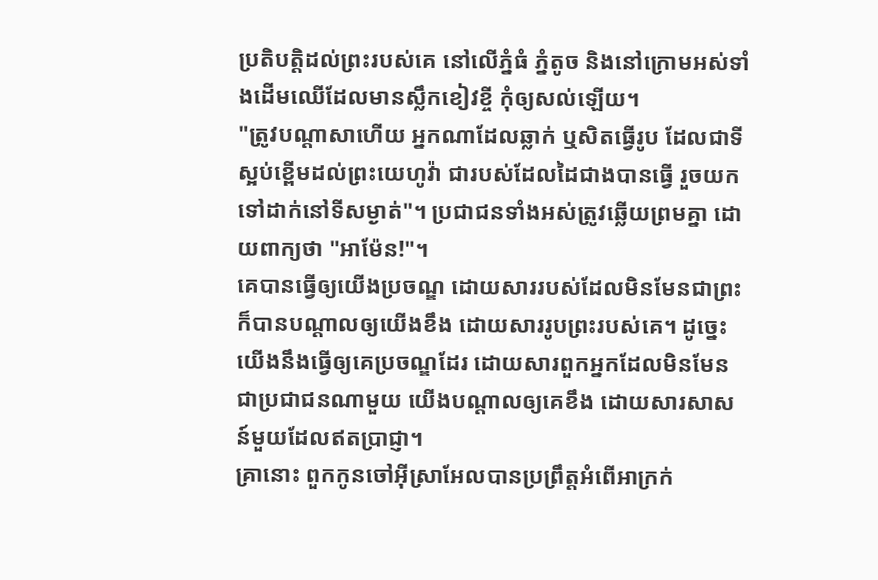ប្រតិបត្តិដល់ព្រះរបស់គេ នៅលើភ្នំធំ ភ្នំតូច និងនៅក្រោមអស់ទាំងដើមឈើដែលមានស្លឹកខៀវខ្ចី កុំឲ្យសល់ឡើយ។
"ត្រូវបណ្ដាសាហើយ អ្នកណាដែលឆ្លាក់ ឬសិតធ្វើរូប ដែលជាទីស្អប់ខ្ពើមដល់ព្រះយេហូវ៉ា ជារបស់ដែលដៃជាងបានធ្វើ រួចយកទៅដាក់នៅទីសម្ងាត់"។ ប្រជាជនទាំងអស់ត្រូវឆ្លើយព្រមគ្នា ដោយពាក្យថា "អាម៉ែន!"។
គេបានធ្វើឲ្យយើងប្រចណ្ឌ ដោយសាររបស់ដែលមិនមែនជាព្រះ ក៏បានបណ្ដាលឲ្យយើងខឹង ដោយសាររូបព្រះរបស់គេ។ ដូច្នេះ យើងនឹងធ្វើឲ្យគេប្រចណ្ឌដែរ ដោយសារពួកអ្នកដែលមិនមែនជាប្រជាជនណាមួយ យើងបណ្ដាលឲ្យគេខឹង ដោយសារសាសន៍មួយដែលឥតប្រាជ្ញា។
គ្រានោះ ពួកកូនចៅអ៊ីស្រាអែលបានប្រព្រឹត្តអំពើអាក្រក់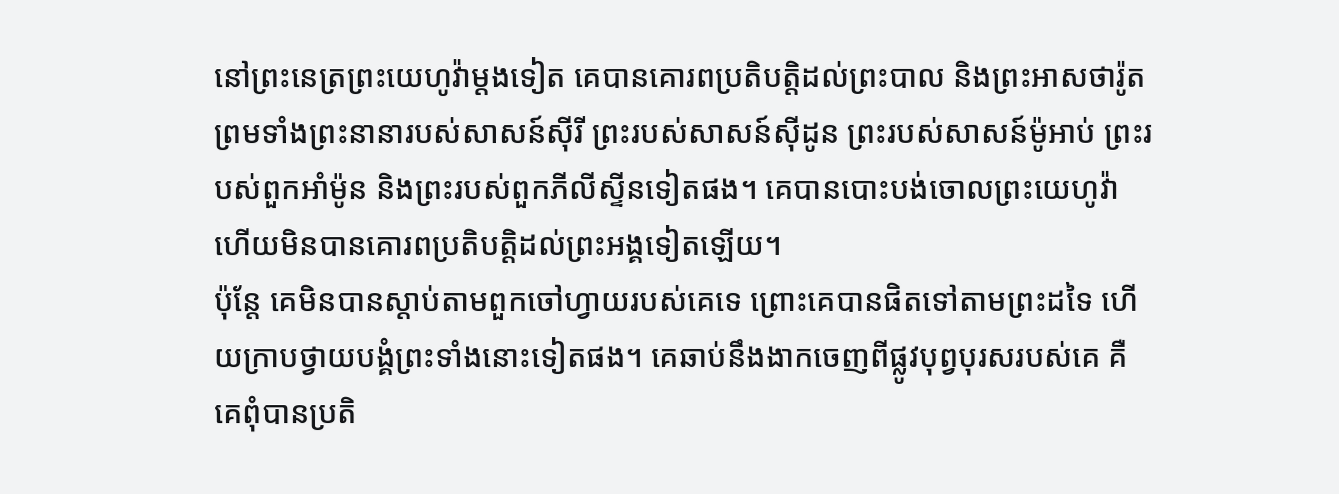នៅព្រះនេត្រព្រះយេហូវ៉ាម្តងទៀត គេបានគោរពប្រតិបត្តិដល់ព្រះបាល និងព្រះអាសថារ៉ូត ព្រមទាំងព្រះនានារបស់សាសន៍ស៊ីរី ព្រះរបស់សាសន៍ស៊ីដូន ព្រះរបស់សាសន៍ម៉ូអាប់ ព្រះរបស់ពួកអាំម៉ូន និងព្រះរបស់ពួកភីលីស្ទីនទៀតផង។ គេបានបោះបង់ចោលព្រះយេហូវ៉ា ហើយមិនបានគោរពប្រតិបត្តិដល់ព្រះអង្គទៀតឡើយ។
ប៉ុន្តែ គេមិនបានស្តាប់តាមពួកចៅហ្វាយរបស់គេទេ ព្រោះគេបានផិតទៅតាមព្រះដទៃ ហើយក្រាបថ្វាយបង្គំព្រះទាំងនោះទៀតផង។ គេឆាប់នឹងងាកចេញពីផ្លូវបុព្វបុរសរបស់គេ គឺគេពុំបានប្រតិ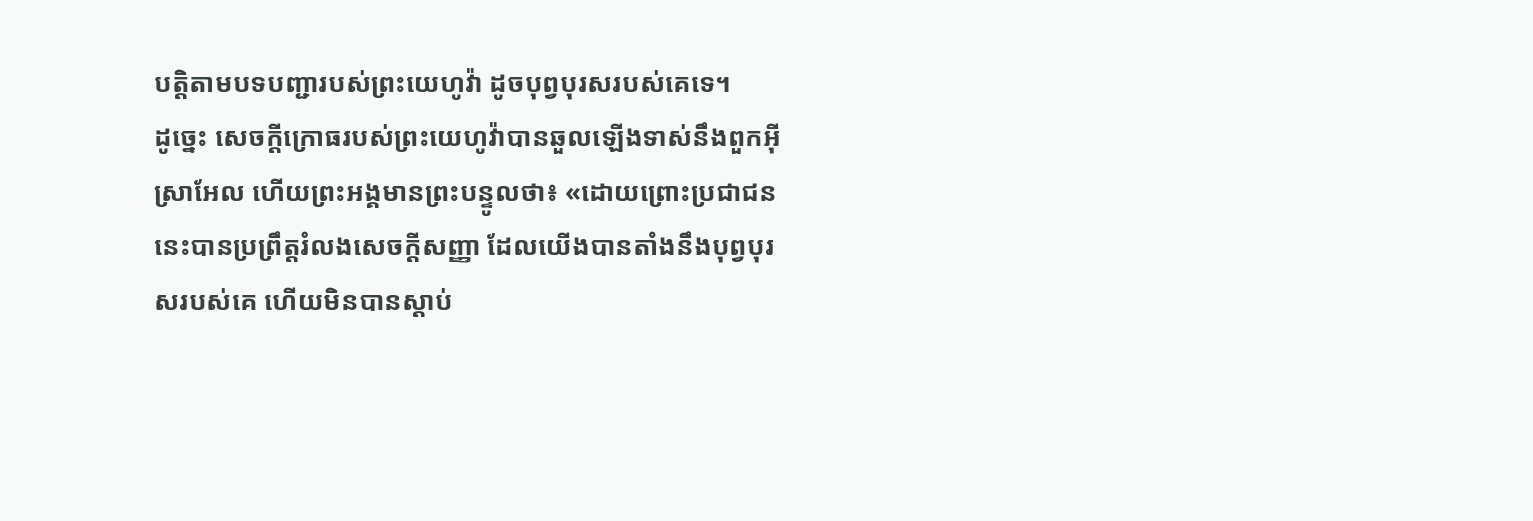បត្តិតាមបទបញ្ជារបស់ព្រះយេហូវ៉ា ដូចបុព្វបុរសរបស់គេទេ។
ដូច្នេះ សេចក្ដីក្រោធរបស់ព្រះយេហូវ៉ាបានឆួលឡើងទាស់នឹងពួកអ៊ីស្រាអែល ហើយព្រះអង្គមានព្រះបន្ទូលថា៖ «ដោយព្រោះប្រជាជននេះបានប្រព្រឹត្តរំលងសេចក្ដីសញ្ញា ដែលយើងបានតាំងនឹងបុព្វបុរសរបស់គេ ហើយមិនបានស្តាប់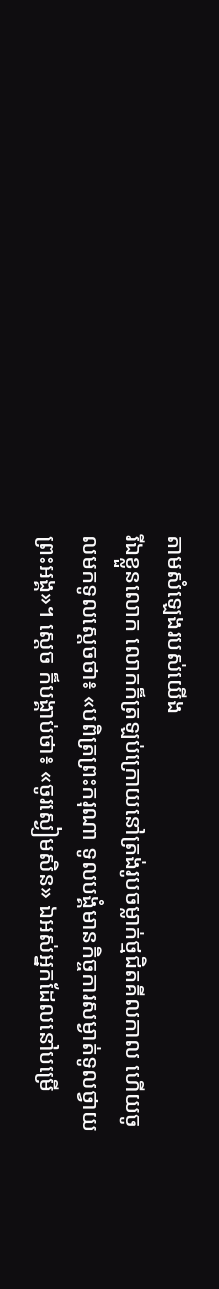តាមសំឡេងរបស់យើង
រីឯខ្លួនលោក លោកក៏ត្រឡប់ក្រោយនៅត្រង់រូបចម្លាក់ថ្មជិតគីលកាល ហើយចូលមកទូលស្តេចថា៖ «បពិត្រព្រះករុណា ទូលបង្គំមានកិច្ចការសម្ងាត់ទូលថ្វាយព្រះអង្គ»។ ស្ដេច ក៏បង្គាប់ថា៖ «ចូរស្ងៀមសិន» ឯអស់អ្នកដែលនៅបម្រើ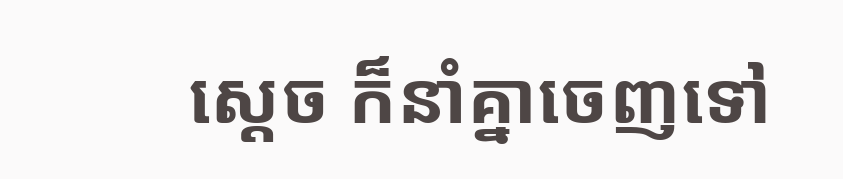ស្ដេច ក៏នាំគ្នាចេញទៅ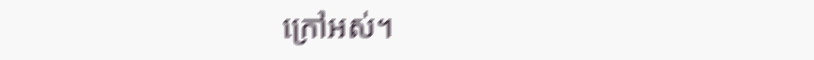ក្រៅអស់។